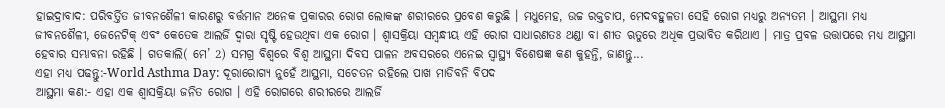ହାଇଦ୍ରାବାଦ: ପରିବର୍ତ୍ତିତ ଜୀବନଶୈଳୀ କାରଣରୁ ବର୍ତ୍ତମାନ ଅନେକ ପ୍ରକାରର ରୋଗ ଲୋକଙ୍କ ଶରୀରରେ ପ୍ରବେଶ କରୁଛି । ମଧୁମେହ, ଉଚ୍ଚ ରକ୍ତଚାପ, ମେଦବହୁଳତା ସେହି ରୋଗ ମଧ୍ୟରୁ ଅନ୍ୟତମ । ଆସ୍ଥମା ମଧ୍ୟ ଜୀବନଶୈଳୀ, ଜେନେଟିକ୍ ଏବଂ କେତେକ ଆଲର୍ଜି ଦ୍ବାରା ସୃଷ୍ଟି ହେଉଥିବା ଏକ ରୋଗ । ଶ୍ବାସକ୍ରିୟା ସମ୍ବନ୍ଧୀୟ ଏହି ରୋଗ ସାଧାରଣତଃ ଥଣ୍ଡା ବା ଶୀତ ଋତୁରେ ଅଧିକ ପ୍ରଭାବିତ କରିଥାଏ । ମାତ୍ର ପ୍ରବଳ ଉତ୍ତାପରେ ମଧ୍ୟ ଆସ୍ଥମା ହେବାର ସମ୍ଭାବନା ରହିଛି । ଗତକାଲି( ମେ’ 2) ସମଗ୍ର ବିଶ୍ବରେ ବିଶ୍ବ ଆସ୍ଥମା ଦିବସ ପାଳନ ଅବସରରେ ଏନେଇ ସ୍ବାସ୍ଥ୍ୟ ବିଶେଷଜ୍ଞ କଣ କୁହନ୍ତି, ଜାଣନ୍ତୁ...
ଏହା ମଧ୍ୟ ପଢନ୍ତୁ:-World Asthma Day: ଦୂରାରୋଗ୍ୟ ନୁହେଁ ଆସ୍ଥମା, ସଚେତନ ରହିଲେ ପାଖ ମାଡିବନି ବିପଦ
ଆସ୍ଥମା କଣ:- ଏହା ଏକ ଶ୍ୱାସକ୍ରିୟା ଜନିତ ରୋଗ । ଏହି ରୋଗରେ ଶରୀରରେ ଆଲର୍ଜି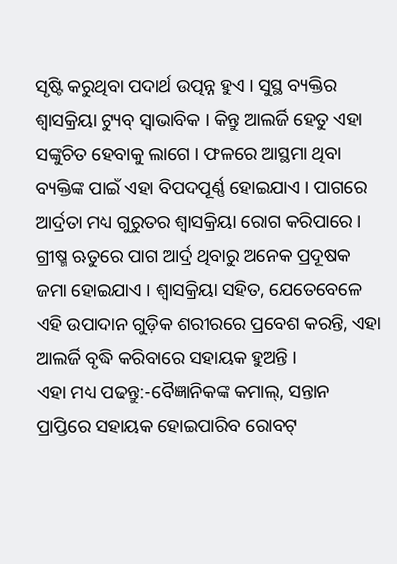ସୃଷ୍ଟି କରୁଥିବା ପଦାର୍ଥ ଉତ୍ପନ୍ନ ହୁଏ । ସୁସ୍ଥ ବ୍ୟକ୍ତିର ଶ୍ୱାସକ୍ରିୟା ଟ୍ୟୁବ୍ ସ୍ୱାଭାବିକ । କିନ୍ତୁ ଆଲର୍ଜି ହେତୁ ଏହା ସଙ୍କୁଚିତ ହେବାକୁ ଲାଗେ । ଫଳରେ ଆସ୍ଥମା ଥିବା ବ୍ୟକ୍ତିଙ୍କ ପାଇଁ ଏହା ବିପଦପୂର୍ଣ୍ଣ ହୋଇଯାଏ । ପାଗରେ ଆର୍ଦ୍ରତା ମଧ୍ୟ ଗୁରୁତର ଶ୍ବାସକ୍ରିୟା ରୋଗ କରିପାରେ । ଗ୍ରୀଷ୍ମ ଋତୁରେ ପାଗ ଆର୍ଦ୍ର ଥିବାରୁ ଅନେକ ପ୍ରଦୂଷକ ଜମା ହୋଇଯାଏ । ଶ୍ବାସକ୍ରିୟା ସହିତ, ଯେତେବେଳେ ଏହି ଉପାଦାନ ଗୁଡ଼ିକ ଶରୀରରେ ପ୍ରବେଶ କରନ୍ତି, ଏହା ଆଲର୍ଜି ବୃଦ୍ଧି କରିବାରେ ସହାୟକ ହୁଅନ୍ତି ।
ଏହା ମଧ୍ୟ ପଢନ୍ତୁ:-ବୈଜ୍ଞାନିକଙ୍କ କମାଲ୍, ସନ୍ତାନ ପ୍ରାପ୍ତିରେ ସହାୟକ ହୋଇପାରିବ ରୋବଟ୍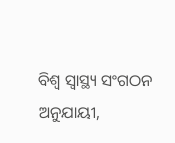ବିଶ୍ୱ ସ୍ୱାସ୍ଥ୍ୟ ସଂଗଠନ ଅନୁଯାୟୀ,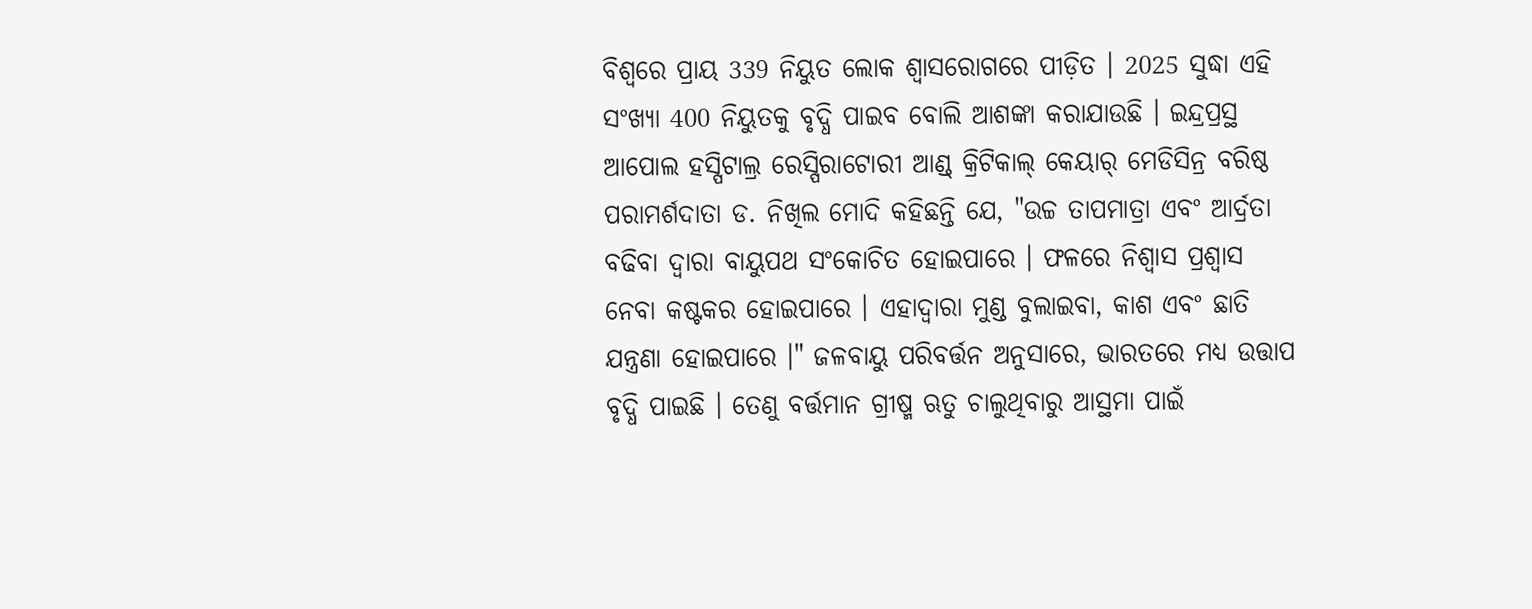ବିଶ୍ୱରେ ପ୍ରାୟ 339 ନିୟୁତ ଲୋକ ଶ୍ୱାସରୋଗରେ ପୀଡ଼ିତ । 2025 ସୁଦ୍ଧା ଏହି ସଂଖ୍ୟା 400 ନିୟୁତକୁ ବୃଦ୍ଧି ପାଇବ ବୋଲି ଆଶଙ୍କା କରାଯାଉଛି । ଇନ୍ଦ୍ରପ୍ରସ୍ଥ ଆପୋଲ ହସ୍ପିଟାଲ୍ର ରେସ୍ପିରାଟୋରୀ ଆଣ୍ଡ୍ କ୍ରିଟିକାଲ୍ କେୟାର୍ ମେଡିସିନ୍ର ବରିଷ୍ଠ ପରାମର୍ଶଦାତା ଡ. ନିଖିଲ ମୋଦି କହିଛନ୍ତି ଯେ, "ଉଚ୍ଚ ତାପମାତ୍ରା ଏବଂ ଆର୍ଦ୍ରତା ବଢିବା ଦ୍ବାରା ବାୟୁପଥ ସଂକୋଚିତ ହୋଇପାରେ । ଫଳରେ ନିଶ୍ୱାସ ପ୍ରଶ୍ୱାସ ନେବା କଷ୍ଟକର ହୋଇପାରେ । ଏହାଦ୍ୱାରା ମୁଣ୍ଡ ବୁଲାଇବା, କାଶ ଏବଂ ଛାତି ଯନ୍ତ୍ରଣା ହୋଇପାରେ ।" ଜଳବାୟୁ ପରିବର୍ତ୍ତନ ଅନୁସାରେ, ଭାରତରେ ମଧ୍ୟ ଉତ୍ତାପ ବୃଦ୍ଧି ପାଇଛି । ତେଣୁ ବର୍ତ୍ତମାନ ଗ୍ରୀଷ୍ମ ଋତୁ ଚାଲୁଥିବାରୁ ଆସ୍ଥମା ପାଇଁ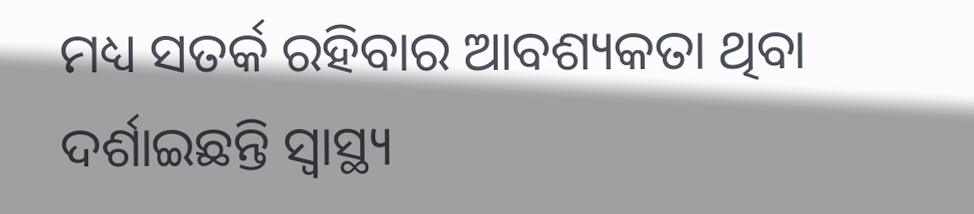ମଧ୍ୟ ସତର୍କ ରହିବାର ଆବଶ୍ୟକତା ଥିବା ଦର୍ଶାଇଛନ୍ତି ସ୍ବାସ୍ଥ୍ୟ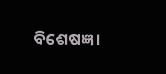ବିଶେଷଜ୍ଞ ।